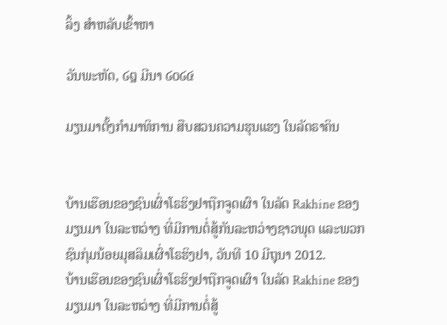ລິ້ງ ສຳຫລັບເຂົ້າຫາ

ວັນພະຫັດ, ໒໘ ມີນາ ໒໐໒໔

ມຽນມາຕັ້ງກໍາມາທິການ ສືບສວນຄວາມຮຸນແຮງ ໃນລັດຣາຄິນ


ບ້ານເຮືອນຂອງຊົນເຜົ່າໂຣຮິງຢາຖືກຈູດເຜົາ ໃນລັດ Rakhine ຂອງມຽນມາ ໃນລະຫວ່າງ ທີ່ມີການຕໍ່ສູ້ກັນລະຫວ່າງຊາວພຸດ ແລະພວກຊົນກຸ່ມນ້ອຍມຸສລິມເຜົ່າໂຣຮິງຢາ, ວັນທີ 10 ມີຖຸນາ 2012.
ບ້ານເຮືອນຂອງຊົນເຜົ່າໂຣຮິງຢາຖືກຈູດເຜົາ ໃນລັດ Rakhine ຂອງມຽນມາ ໃນລະຫວ່າງ ທີ່ມີການຕໍ່ສູ້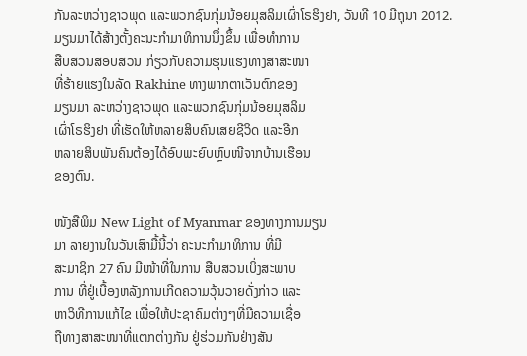ກັນລະຫວ່າງຊາວພຸດ ແລະພວກຊົນກຸ່ມນ້ອຍມຸສລິມເຜົ່າໂຣຮິງຢາ, ວັນທີ 10 ມີຖຸນາ 2012.
ມຽນມາໄດ້ສ້າງຕັ້ງຄະນະກໍາມາທິການນຶ່ງຂຶ້ນ ເພື່ອທໍາການ
ສືບສວນສອບສວນ ກ່ຽວກັບຄວາມຮຸນແຮງທາງສາສະໜາ
ທີ່ຮ້າຍແຮງໃນລັດ Rakhine ທາງພາກຕາເວັນຕົກຂອງ
ມຽນມາ ລະຫວ່າງຊາວພຸດ ແລະພວກຊົນກຸ່ມນ້ອຍມຸສລິມ
ເຜົ່າໂຣຮິງຢາ ທີ່ເຮັດໃຫ້ຫລາຍສິບຄົນເສຍຊີວິດ ແລະອີກ
ຫລາຍສິບພັນຄົນຕ້ອງໄດ້ອົບພະຍົບຫຼົບໜີຈາກບ້ານເຮືອນ
ຂອງຕົນ.

ໜັງສືພິມ New Light of Myanmar ຂອງທາງການມຽນ
ມາ ລາຍງານໃນວັນເສົາມື້ນີ້ວ່າ ຄະນະກຳມາທິການ ທີ່ມີ
ສະມາຊິກ 27 ຄົນ ມີໜ້າທີ່ໃນການ ສືບສວນເບິ່ງສະພາບ
ການ ທີ່ຢູ່ເບື້ອງຫລັງການເກີດຄວາມວຸ້ນວາຍດັ່ງກ່າວ ແລະ
ຫາວິທີການແກ້ໄຂ ເພື່ອໃຫ້ປະຊາຄົມຕ່າງໆທີ່ມີຄວາມເຊື່ອ
ຖືທາງສາສະໜາທີ່ແຕກຕ່າງກັນ ຢູ່ຮ່ວມກັນຢ່າງສັນ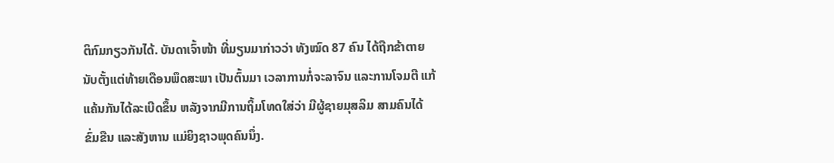ຕິກົມກຽວກັນໄດ້. ບັນດາເຈົ້າໜ້າ ທີ່ມຽນມາກ່າວວ່າ ທັງໝົດ 87 ຄົນ ໄດ້ຖືກຂ້າຕາຍ ນັບຕັ້ງແຕ່ທ້າຍເດືອນພຶດສະພາ ເປັນຕົ້ນມາ ເວລາການກໍ່ຈະລາຈົນ ແລະການໂຈມຕີ ແກ້ແຄ້ນກັນໄດ້ລະເບີດຂຶ້ນ ຫລັງຈາກມີການຖິ້ມໂທດໃສ່ວ່າ ມີຜູ້ຊາຍມຸສລິມ ສາມຄົນໄດ້ຂົ່ມຂືນ ແລະສັງຫານ ແມ່ຍິງຊາວພຸດຄົນນຶ່ງ.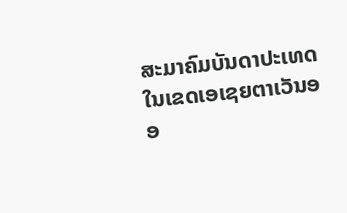ສະມາຄົມບັນດາປະເທດໃນເຂດເອເຊຍຕາເວັນອອ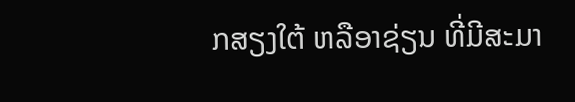ກສຽງໃຕ້ ຫລືອາຊ່ຽນ ທີ່ມີສະມາ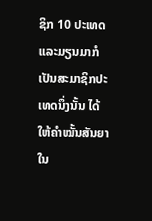ຊິກ 10 ປະເທດ ແລະມຽນມາກໍເປັນສະມາຊິກປະເທດນຶ່ງນັ້ນ ໄດ້ໃຫ້ຄໍາໝັ້ນສັນຍາໃນ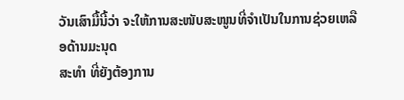ວັນເສົາມື້ນີ້ວ່າ ຈະໃຫ້ການສະໜັບສະໜູນທີ່ຈໍາເປັນໃນການຊ່ວຍເຫລືອດ້ານມະນຸດ
ສະທໍາ ທີ່ຍັງຕ້ອງການ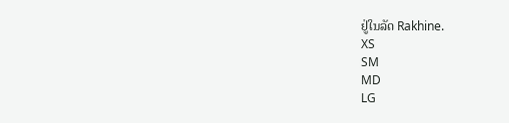ຢູ່ໃນລັດ Rakhine.
XS
SM
MD
LG